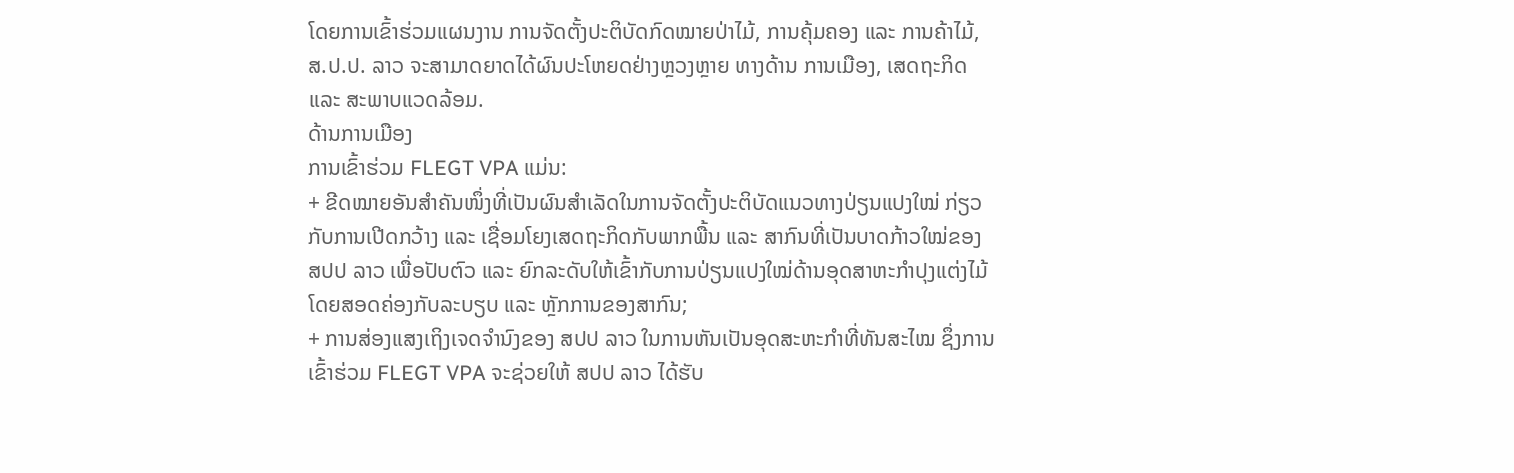ໂດຍການເຂົ້າຮ່ວມແຜນງານ ການຈັດຕັ້ງປະຕິບັດກົດໝາຍປ່າໄມ້, ການຄຸ້ມຄອງ ແລະ ການຄ້າໄມ້, ສ.ປ.ປ. ລາວ ຈະສາມາດຍາດໄດ້ຜົນປະໂຫຍດຢ່າງຫຼວງຫຼາຍ ທາງດ້ານ ການເມືອງ, ເສດຖະກິດ ແລະ ສະພາບແວດລ້ອມ.
ດ້ານການເມືອງ
ການເຂົ້າຮ່ວມ FLEGT VPA ແມ່ນ:
+ ຂີດໝາຍອັນສຳຄັນໜຶ່ງທີ່ເປັນຜົນສຳເລັດໃນການຈັດຕັ້ງປະຕິບັດແນວທາງປ່ຽນແປງໃໝ່ ກ່ຽວກັບການເປີດກວ້າງ ແລະ ເຊື່ອມໂຍງເສດຖະກິດກັບພາກພື້ນ ແລະ ສາກົນທີ່ເປັນບາດກ້າວໃໝ່ຂອງ ສປປ ລາວ ເພື່ອປັບຕົວ ແລະ ຍົກລະດັບໃຫ້ເຂົ້າກັບການປ່ຽນແປງໃໝ່ດ້ານອຸດສາຫະກຳປຸງແຕ່ງໄມ້ໂດຍສອດຄ່ອງກັບລະບຽບ ແລະ ຫຼັກການຂອງສາກົນ;
+ ການສ່ອງແສງເຖິງເຈດຈໍານົງຂອງ ສປປ ລາວ ໃນການຫັນເປັນອຸດສະຫະກຳທີ່ທັນສະໄໝ ຊຶ່ງການເຂົ້າຮ່ວມ FLEGT VPA ຈະຊ່ວຍໃຫ້ ສປປ ລາວ ໄດ້ຮັບ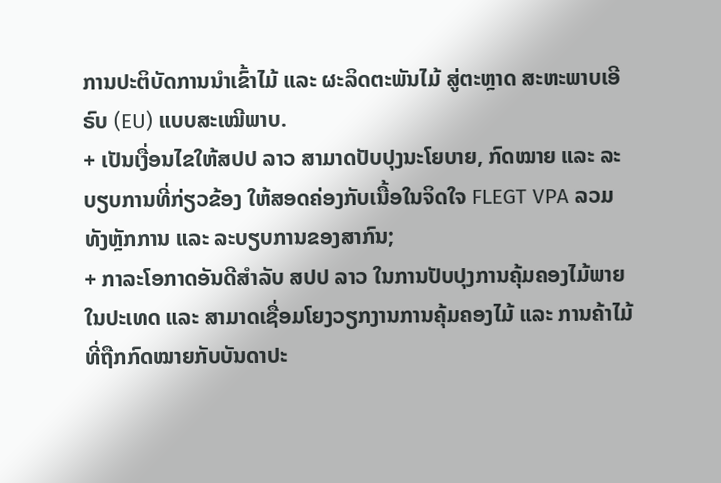ການປະຕິບັດການນຳເຂົ້າໄມ້ ແລະ ຜະລິດຕະພັນໄມ້ ສູ່ຕະຫຼາດ ສະຫະພາບເອີຣົບ (EU) ແບບສະເໝີພາບ.
+ ເປັນເງື່ອນໄຂໃຫ້ສປປ ລາວ ສາມາດປັບປຸງນະໂຍບາຍ, ກົດໝາຍ ແລະ ລະບຽບການທີ່ກ່ຽວຂ້ອງ ໃຫ້ສອດຄ່ອງກັບເນື້ອໃນຈິດໃຈ FLEGT VPA ລວມທັງຫຼັກການ ແລະ ລະບຽບການຂອງສາກົນ;
+ ກາລະໂອກາດອັນດີສຳລັບ ສປປ ລາວ ໃນການປັບປຸງການຄຸ້ມຄອງໄມ້ພາຍໃນປະເທດ ແລະ ສາມາດເຊື່ອມໂຍງວຽກງານການຄຸ້ມຄອງໄມ້ ແລະ ການຄ້າໄມ້ທີ່ຖືກກົດໝາຍກັບບັນດາປະ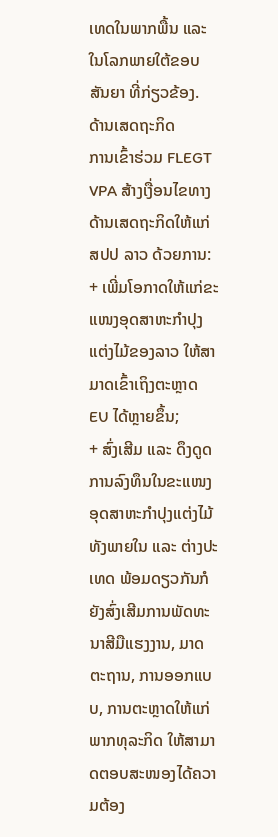ເທດໃນພາກພື້ນ ແລະ ໃນໂລກພາຍໃຕ້ຂອບສັນຍາ ທີ່ກ່ຽວຂ້ອງ.
ດ້ານເສດຖະກິດ
ການເຂົ້າຮ່ວມ FLEGT VPA ສ້າງເງື່ອນໄຂທາງດ້ານເສດຖະກິດໃຫ້ແກ່ສປປ ລາວ ດ້ວຍການ:
+ ເພີ່ມໂອກາດໃຫ້ແກ່ຂະແໜງອຸດສາຫະກຳປຸງແຕ່ງໄມ້ຂອງລາວ ໃຫ້ສາມາດເຂົ້າເຖິງຕະຫຼາດ EU ໄດ້ຫຼາຍຂຶ້ນ;
+ ສົ່ງເສີມ ແລະ ດຶງດູດການລົງທຶນໃນຂະແໜງອຸດສາຫະກຳປຸງແຕ່ງໄມ້ ທັງພາຍໃນ ແລະ ຕ່າງປະເທດ ພ້ອມດຽວກັນກໍຍັງສົ່ງເສີມການພັດທະນາສີມືແຮງງານ, ມາດຕະຖານ, ການອອກແບບ, ການຕະຫຼາດໃຫ້ແກ່ພາກທຸລະກິດ ໃຫ້ສາມາດຕອບສະໜອງໄດ້ຄວາມຕ້ອງ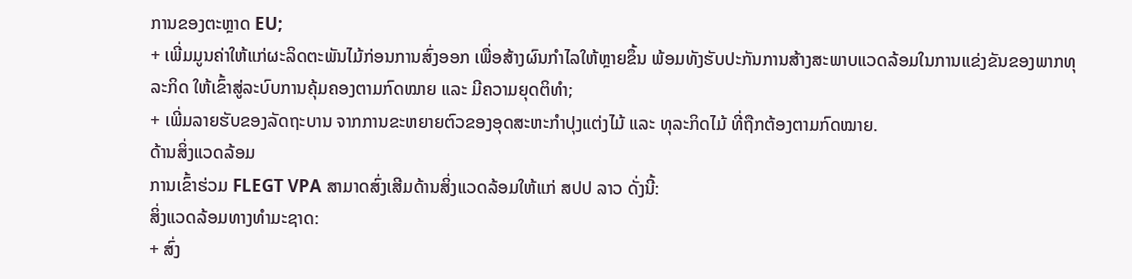ການຂອງຕະຫຼາດ EU;
+ ເພີ່ມມູນຄ່າໃຫ້ແກ່ຜະລິດຕະພັນໄມ້ກ່ອນການສົ່ງອອກ ເພື່ອສ້າງຜົນກຳໄລໃຫ້ຫຼາຍຂຶ້ນ ພ້ອມທັງຮັບປະກັນການສ້າງສະພາບແວດລ້ອມໃນການແຂ່ງຂັນຂອງພາກທຸລະກິດ ໃຫ້ເຂົ້າສູ່ລະບົບການຄຸ້ມຄອງຕາມກົດໝາຍ ແລະ ມີຄວາມຍຸດຕິທຳ;
+ ເພີ່ມລາຍຮັບຂອງລັດຖະບານ ຈາກການຂະຫຍາຍຕົວຂອງອຸດສະຫະກຳປຸງແຕ່ງໄມ້ ແລະ ທຸລະກິດໄມ້ ທີ່ຖືກຕ້ອງຕາມກົດໝາຍ.
ດ້ານສິ່ງແວດລ້ອມ
ການເຂົ້າຮ່ວມ FLEGT VPA ສາມາດສົ່ງເສີມດ້ານສິ່ງແວດລ້ອມໃຫ້ແກ່ ສປປ ລາວ ດັ່ງນີ້:
ສິ່ງແວດລ້ອມທາງທຳມະຊາດ:
+ ສົ່ງ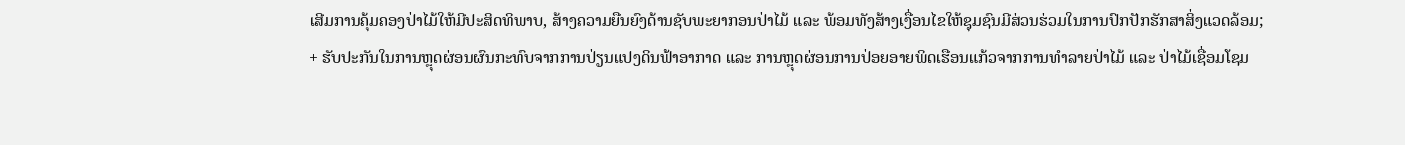ເສີມການຄຸ້ມຄອງປ່າໄມ້ໃຫ້ມີປະສິດທິພາບ, ສ້າງຄວາມຍືນຍົງດ້ານຊັບພະຍາກອນປ່າໄມ້ ແລະ ພ້ອມທັງສ້າງເງື່ອນໄຂໃຫ້ຊຸມຊົນມີສ່ວນຮ່ວມໃນການປົກປັກຮັກສາສິ່ງແວດລ້ອມ;
+ ຮັບປະກັນໃນການຫຼຸດຜ່ອນຜົນກະທົບຈາກການປ່ຽນແປງດິນຟ້າອາກາດ ແລະ ການຫຼຸດຜ່ອນການປ່ອຍອາຍພິດເຮືອນແກ້ວຈາກການທຳລາຍປ່າໄມ້ ແລະ ປ່າໄມ້ເຊື່ອມໂຊມ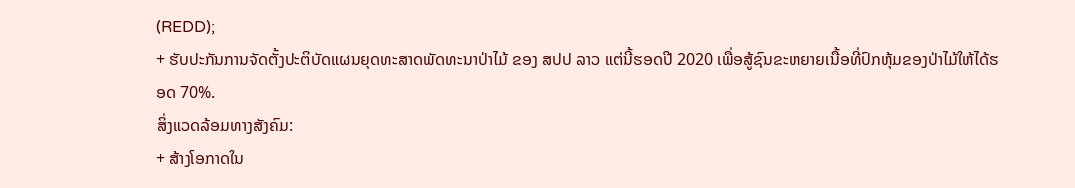(REDD);
+ ຮັບປະກັນການຈັດຕັ້ງປະຕິບັດແຜນຍຸດທະສາດພັດທະນາປ່າໄມ້ ຂອງ ສປປ ລາວ ແຕ່ນີ້ຮອດປີ 2020 ເພື່ອສູ້ຊົນຂະຫຍາຍເນື້ອທີ່ປົກຫຸ້ມຂອງປ່າໄມ້ໃຫ້ໄດ້ຮອດ 70%.
ສິ່ງແວດລ້ອມທາງສັງຄົມ:
+ ສ້າງໂອກາດໃນ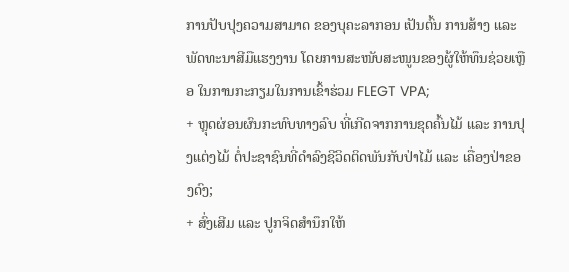ການປັບປຸງຄວາມສາມາດ ຂອງບຸຄະລາກອນ ເປັນຕົ້ນ ການສ້າງ ແລະພັດທະນາສີມືແຮງງານ ໂດຍການສະໜັບສະໜູນຂອງຜູ້ໃຫ້ທຶນຊ່ວຍເຫຼືອ ໃນການກະກຽມໃນການເຂົ້າຮ່ວມ FLEGT VPA;
+ ຫຼຸດຜ່ອນຜົນກະທົບທາງລົບ ທີ່ເກີດຈາກການຂຸດຄົ້ນໄມ້ ແລະ ການປຸງແຕ່ງໄມ້ ຕໍ່ປະຊາຊົນທີ່ດຳລົງຊີວິດຕິດພັນກັບປ່າໄມ້ ແລະ ເຄື່ອງປ່າຂອງດົງ;
+ ສົ່ງເສີມ ແລະ ປູກຈິດສຳນຶກໃຫ້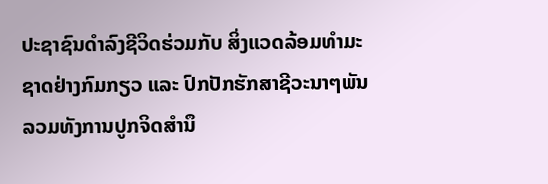ປະຊາຊົນດຳລົງຊີວິດຮ່ວມກັບ ສິ່ງແວດລ້ອມທຳມະຊາດຢ່າງກົມກຽວ ແລະ ປົກປັກຮັກສາຊີວະນາໆພັນ ລວມທັງການປູກຈິດສຳນຶ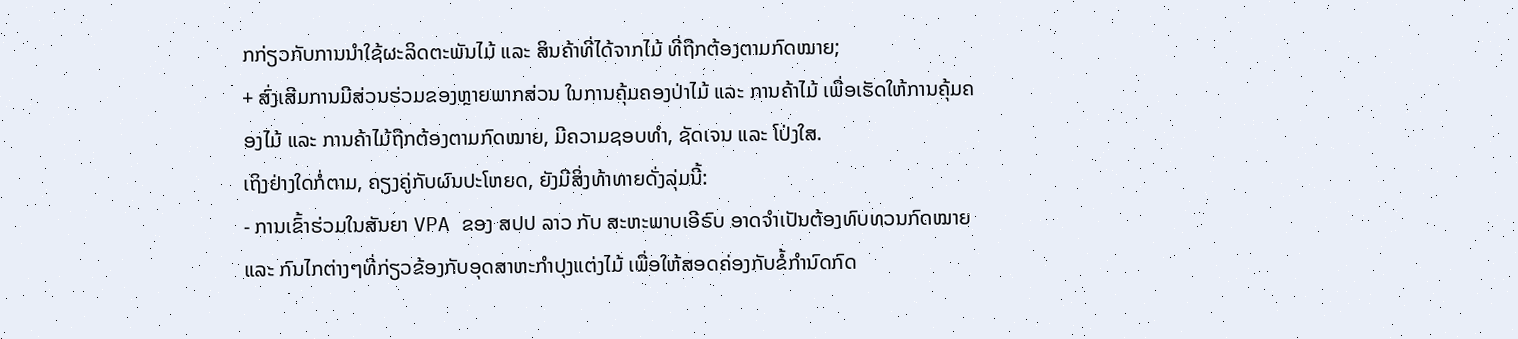ກກ່ຽວກັບການນຳໃຊ້ຜະລິດຕະພັນໄມ້ ແລະ ສິນຄ້າທີ່ໄດ້ຈາກໄມ້ ທີ່ຖືກຕ້ອງຕາມກົດໝາຍ;
+ ສົ່ງເສີມການມີສ່ວນຮ່ວມຂອງຫຼາຍພາກສ່ວນ ໃນການຄຸ້ມຄອງປ່າໄມ້ ແລະ ການຄ້າໄມ້ ເພື່ອເຮັດໃຫ້ການຄຸ້ມຄອງໄມ້ ແລະ ການຄ້າໄມ້ຖືກຕ້ອງຕາມກົດໝາຍ, ມີຄວາມຊອບທຳ, ຊັດເຈນ ແລະ ໂປ່ງໃສ.
ເຖິງຢ່າງໃດກໍ່ຕາມ, ຄຽງຄູ່ກັບຜົນປະໂຫຍດ, ຍັງມີສິ່ງທ້າທາຍດັ່ງລຸ່ມນີ້:
- ການເຂົ້າຮ່ວມໃນສັນຍາ VPA ຂອງ ສປປ ລາວ ກັບ ສະຫະພາບເອີຣົບ ອາດຈໍາເປັນຕ້ອງທົບທວນກົດໝາຍ ແລະ ກົນໄກຕ່າງໆທີ່ກ່ຽວຂ້ອງກັບອຸດສາຫະກໍາປຸງແຕ່ງໄມ້ ເພື່ອໃຫ້ສອດຄ່ອງກັບຂໍ້ກໍານົດກົດ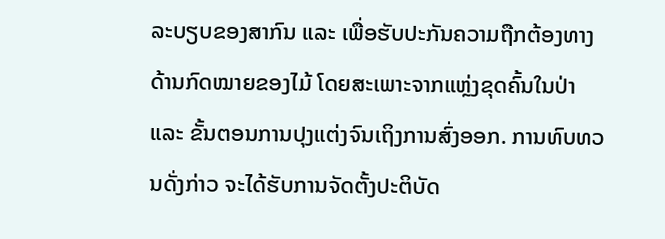ລະບຽບຂອງສາກົນ ແລະ ເພື່ອຮັບປະກັນຄວາມຖືກຕ້ອງທາງດ້ານກົດໝາຍຂອງໄມ້ ໂດຍສະເພາະຈາກແຫຼ່ງຂຸດຄົ້ນໃນປ່າ ແລະ ຂັ້ນຕອນການປຸງແຕ່ງຈົນເຖິງການສົ່ງອອກ. ການທົບທວນດັ່ງກ່າວ ຈະໄດ້ຮັບການຈັດຕັ້ງປະຕິບັດ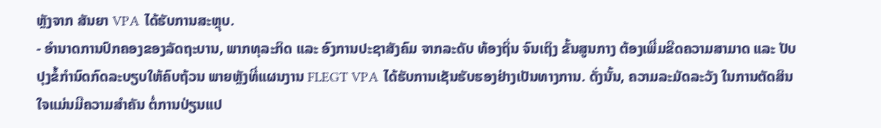ຫຼັງຈາກ ສັນຍາ VPA ໄດ້ຮັບການສະຫຼຸບ.
- ອໍານາດການປົກຄອງຂອງລັດຖະບານ, ພາກທຸລະກິດ ແລະ ອົງການປະຊາສັງຄົມ ຈາກລະດັບ ທ້ອງຖິ່ນ ຈົນເຖິງ ຂັ້ນສູນກາງ ຕ້ອງເພີ່ມຂີດຄວາມສາມາດ ແລະ ປັບປຸງຂໍ້ກໍານົດກົດລະບຽບໃຫ້ຄົບຖ້ວນ ພາຍຫຼັງທີ່ແຜນງານ FLEGT VPA ໄດ້ຮັບການເຊັນຮັບຮອງຢ່າງເປັນທາງການ. ດັ່ງນັ້ນ, ຄວາມລະມັດລະວັງ ໃນການຕັດສິນໃຈແມ່ນມີຄວາມສໍາຄັນ ຕໍ່ການປ່ຽນແປ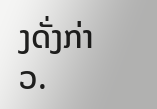ງດັ່ງກ່າວ.